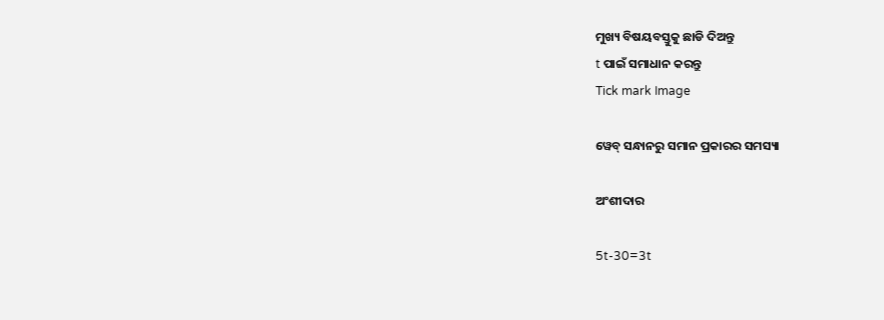ମୁଖ୍ୟ ବିଷୟବସ୍ତୁକୁ ଛାଡି ଦିଅନ୍ତୁ
t ପାଇଁ ସମାଧାନ କରନ୍ତୁ
Tick mark Image

ୱେବ୍ ସନ୍ଧାନରୁ ସମାନ ପ୍ରକାରର ସମସ୍ୟା

ଅଂଶୀଦାର

5t-30=3t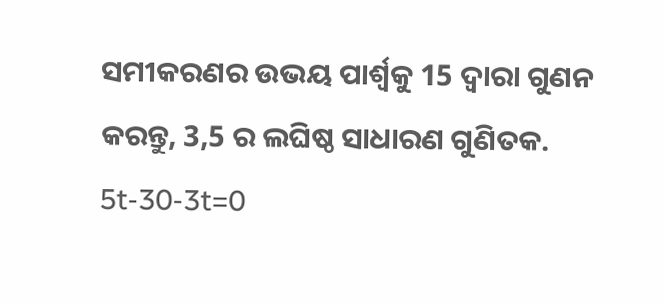ସମୀକରଣର ଉଭୟ ପାର୍ଶ୍ୱକୁ 15 ଦ୍ୱାରା ଗୁଣନ କରନ୍ତୁ, 3,5 ର ଲଘିଷ୍ଠ ସାଧାରଣ ଗୁଣିତକ.
5t-30-3t=0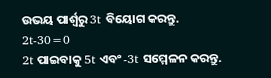ଉଭୟ ପାର୍ଶ୍ୱରୁ 3t ବିୟୋଗ କରନ୍ତୁ.
2t-30=0
2t ପାଇବାକୁ 5t ଏବଂ -3t ସମ୍ମେଳନ କରନ୍ତୁ.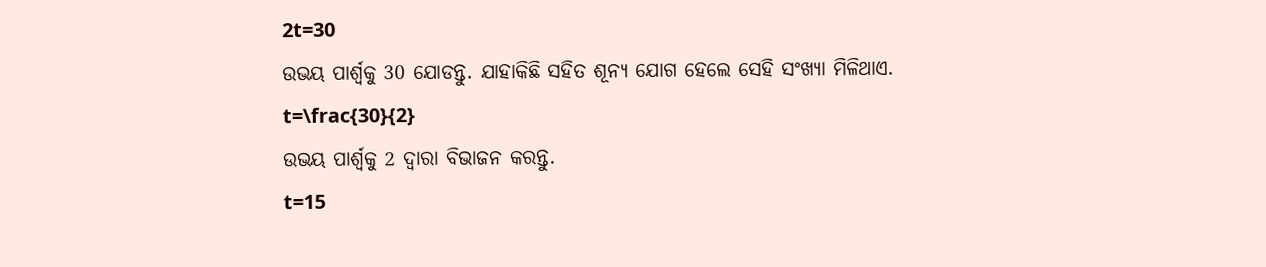2t=30
ଉଭୟ ପାର୍ଶ୍ଵକୁ 30 ଯୋଡନ୍ତୁ. ଯାହାକିଛି ସହିତ ଶୂନ୍ୟ ଯୋଗ ହେଲେ ସେହି ସଂଖ୍ୟା ମିଳିଥାଏ.
t=\frac{30}{2}
ଉଭୟ ପାର୍ଶ୍ୱକୁ 2 ଦ୍ୱାରା ବିଭାଜନ କରନ୍ତୁ.
t=15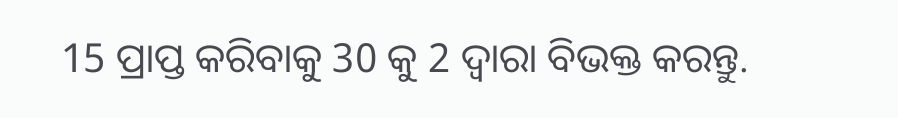15 ପ୍ରାପ୍ତ କରିବାକୁ 30 କୁ 2 ଦ୍ୱାରା ବିଭକ୍ତ କରନ୍ତୁ.